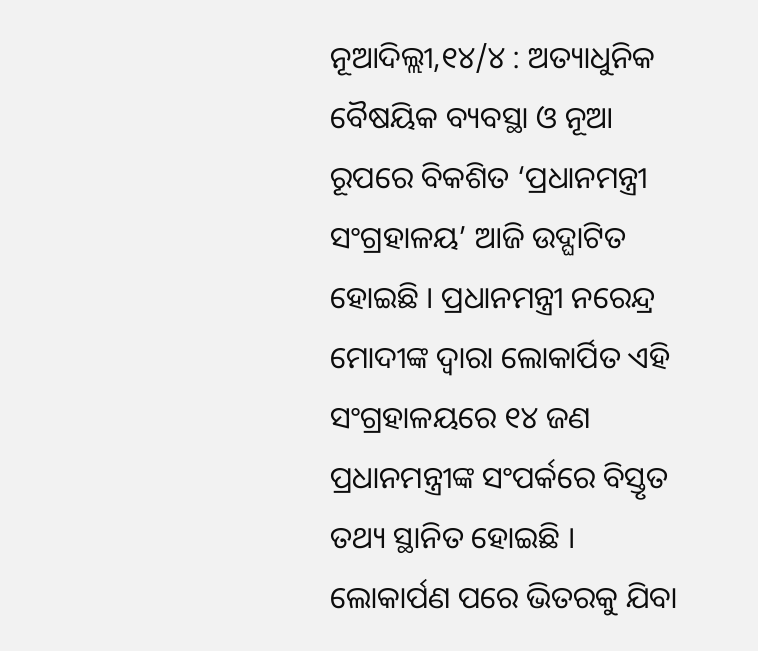ନୂଆଦିଲ୍ଲୀ,୧୪/୪ : ଅତ୍ୟାଧୁନିକ ବୈଷୟିକ ବ୍ୟବସ୍ଥା ଓ ନୂଆ ରୂପରେ ବିକଶିତ ‘ପ୍ରଧାନମନ୍ତ୍ରୀ ସଂଗ୍ରହାଳୟ’ ଆଜି ଉଦ୍ଘାଟିତ ହୋଇଛି । ପ୍ରଧାନମନ୍ତ୍ରୀ ନରେନ୍ଦ୍ର ମୋଦୀଙ୍କ ଦ୍ୱାରା ଲୋକାର୍ପିତ ଏହି ସଂଗ୍ରହାଳୟରେ ୧୪ ଜଣ ପ୍ରଧାନମନ୍ତ୍ରୀଙ୍କ ସଂପର୍କରେ ବିସ୍ତୃତ ତଥ୍ୟ ସ୍ଥାନିତ ହୋଇଛି । ଲୋକାର୍ପଣ ପରେ ଭିତରକୁ ଯିବା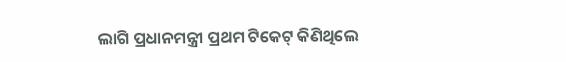ଲାଗି ପ୍ରଧାନମନ୍ତ୍ରୀ ପ୍ରଥମ ଟିକେଟ୍ କିଣିଥିଲେ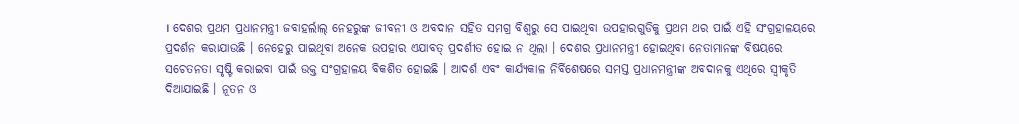। ଦେଶର ପ୍ରଥମ ପ୍ରଧାନମନ୍ତ୍ରୀ ଜବାହର୍ଲାଲ୍ ନେହରୁଙ୍କ ଜୀବନୀ ଓ ଅବଦାନ ସହିତ ସମଗ୍ର ବିଶ୍ୱରୁ ସେ ପାଇଥିବା ଉପହାରଗୁଡିକୁ ପ୍ରଥମ ଥର ପାଇଁ ଏହି ସଂଗ୍ରହାଳୟରେ ପ୍ରଦର୍ଶନ କରାଯାଉଛି । ନେହେରୁ ପାଇଥିବା ଅନେକ ଉପହାର ଏଯାବତ୍ ପ୍ରଦର୍ଶୀତ ହୋଇ ନ ଥିଲା । ଦେଶର ପ୍ରଧାନମନ୍ତ୍ରୀ ହୋଇଥିବା ନେତାମାନଙ୍କ ବିଷୟରେ ସଚେତନତା ସୃଷ୍ଟି କରାଇବା ପାଇଁ ଉକ୍ତ ସଂଗ୍ରହାଳୟ ବିକଶିତ ହୋଇଛି । ଆଦର୍ଶ ଏବଂ କାର୍ଯ୍ୟକାଳ ନିର୍ବିଶେଷରେ ସମସ୍ତ ପ୍ରଧାନମନ୍ତ୍ରୀଙ୍କ ଅବଦାନକୁ ଏଥିରେ ସ୍ୱୀକୃତି ଦିଆଯାଇଛି । ନୂତନ ଓ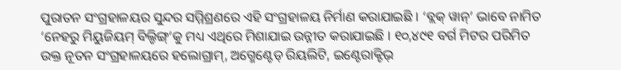ପୁରାତନ ସଂଗ୍ରହାଳୟର ସୁନ୍ଦର ସମ୍ମିଶ୍ରଣରେ ଏହି ସଂଗ୍ରହାଳୟ ନିର୍ମାଣ କରାଯାଇଛି । ‘ବ୍ଲକ୍ ୱାନ୍’ ଭାବେ ନାମିତ ‘ନେହରୁ ମିୟୁଜିୟମ୍ ବିଲ୍ଡିଙ୍ଗ୍’କୁ ମଧ୍ୟ ଏଥିରେ ମିଶାଯାଇ ଉନ୍ନୀତ କରାଯାଇଛି । ୧୦,୪୯୧ ବର୍ଗ ମିଟର ପରିମିତ ଉକ୍ତ ନୂତନ ସଂଗ୍ରହାଳୟରେ ହଲୋଗ୍ରାମ୍, ଅଗ୍ମେଣ୍ଟେଡ୍ ରିୟଲିଟି, ଇଣ୍ଟେରାକ୍ଟିଭ୍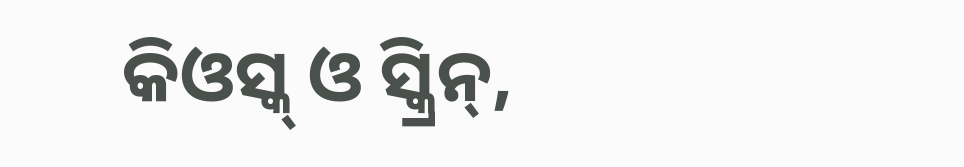କିଓସ୍କ୍ ଓ ସ୍କ୍ରିନ୍,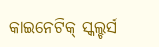କାଇନେଟିକ୍ ସ୍କଲ୍ଚର୍ସ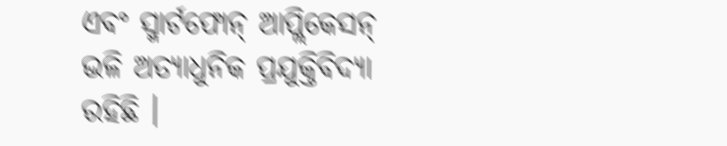ଏବଂ ସ୍ମାର୍ଟଫୋନ୍ ଆପ୍ଲିକେସନ୍ ଭଳି ଅତ୍ୟାଧୁନିକ ପ୍ରଯୁକ୍ତିବିଦ୍ୟା ରହିଛି ।